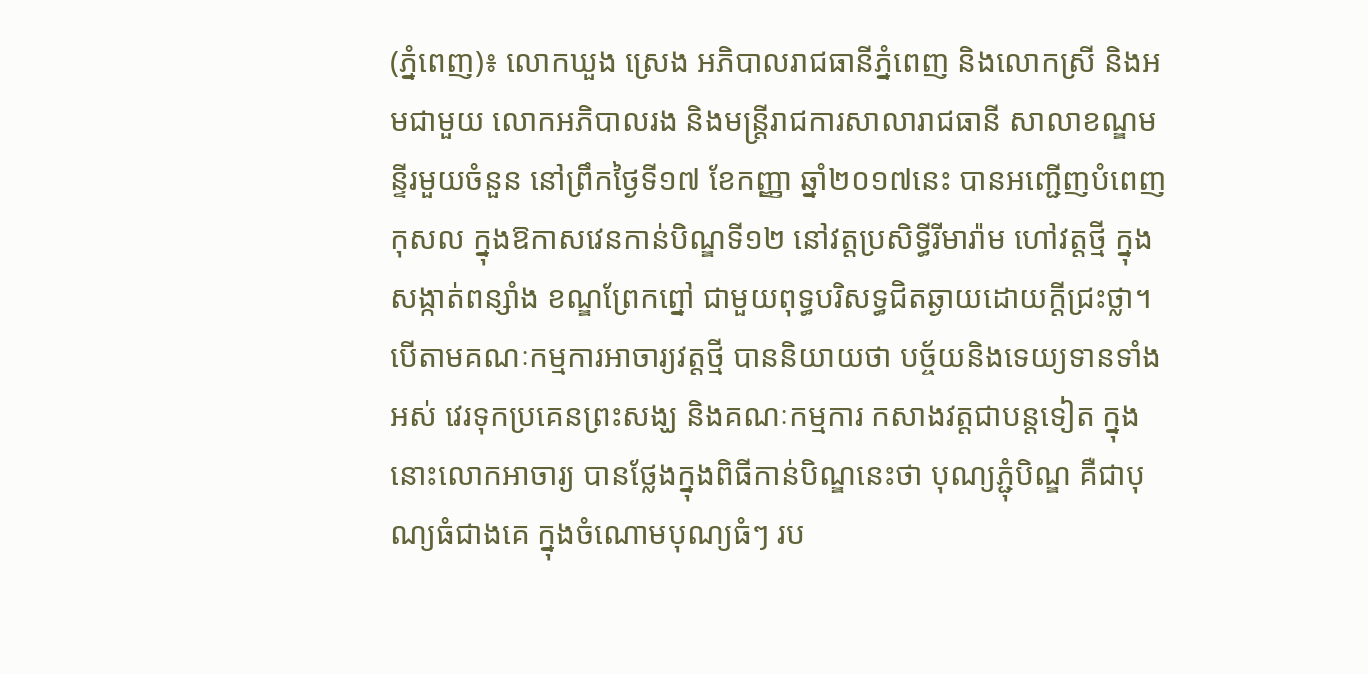(ភ្នំពេញ)៖ លោកឃួង ស្រេង អភិបាលរាជធានីភ្នំពេញ និងលោកស្រី និងអមជាមួយ លោកអភិបាលរង និងមន្ត្រីរាជការសាលារាជធានី សាលាខណ្ឌមន្ទីរមួយចំនួន នៅព្រឹកថ្ងៃទី១៧ ខែកញ្ញា ឆ្នាំ២០១៧នេះ បានអញ្ជើញបំពេញកុសល ក្នុងឱកាសវេនកាន់បិណ្ឌទី១២ នៅវត្តប្រសិទ្ធីរីមារ៉ាម ហៅវត្តថ្មី ក្នុងសង្កាត់ពន្សាំង ខណ្ឌព្រែកព្នៅ ជាមួយពុទ្ធបរិសទ្ធជិតឆ្ងាយដោយក្តីជ្រះថ្លា។
បើតាមគណៈកម្មការអាចារ្យវត្តថ្មី បាននិយាយថា បច្ច័យនិងទេយ្យទានទាំងអស់ វេរទុកប្រគេនព្រះសង្ឃ និងគណៈកម្មការ កសាងវត្តជាបន្តទៀត ក្នុងនោះលោកអាចារ្យ បានថ្លែងក្នុងពិធីកាន់បិណ្ឌនេះថា បុណ្យភ្ជុំបិណ្ឌ គឺជាបុណ្យធំជាងគេ ក្នុងចំណោមបុណ្យធំៗ រប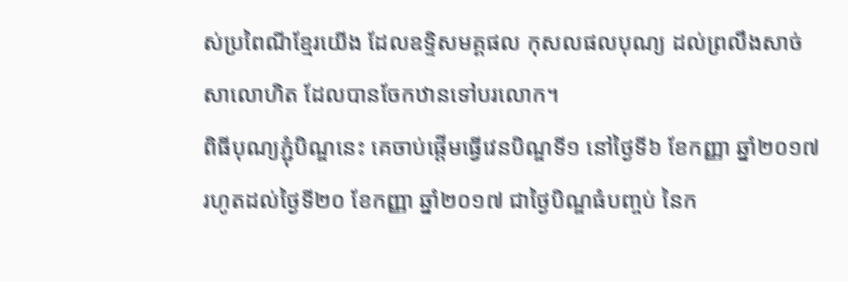ស់ប្រពៃណីខ្មែរយើង ដែលឧទ្ទិសមគ្គផល កុសលផលបុណ្យ ដល់ព្រលឹងសាច់សាលោហិត ដែលបានចែកឋានទៅបរលោក។
ពិធីបុណ្យភ្ជុំបិណ្ឌនេះ គេចាប់ផ្តើមធ្វើវេនបិណ្ឌទី១ នៅថ្ងៃទី៦ ខែកញ្ញា ឆ្នាំ២០១៧ រហូតដល់ថ្ងៃទី២០ ខែកញ្ញា ឆ្នាំ២០១៧ ជាថ្ងៃបិណ្ឌធំបញ្ចប់ នៃក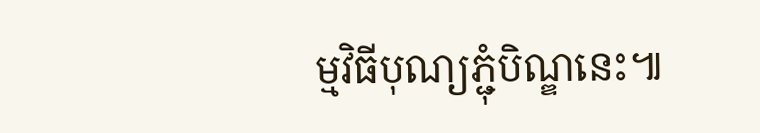ម្មវិធីបុណ្យភ្ជុំបិណ្ឌនេះ៕